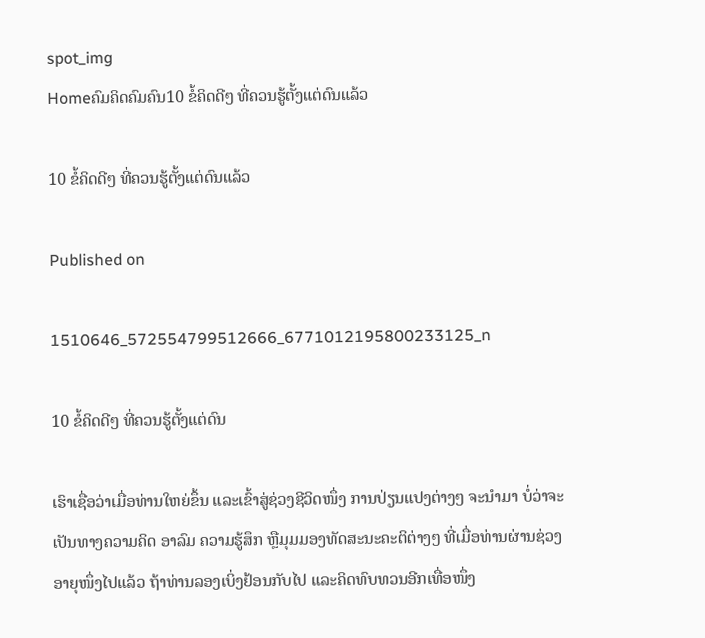spot_img
Homeຄົມຄິດຄົມຄົນ10 ຂໍ້ຄິດດີໆ ທີ່ຄວນຮູ້ຕັ້ງແຕ່ດົນແລ້ວ

10 ຂໍ້ຄິດດີໆ ທີ່ຄວນຮູ້ຕັ້ງແຕ່ດົນແລ້ວ

Published on

1510646_572554799512666_6771012195800233125_n

10 ຂໍ້ຄິດດີໆ ທີ່ຄວນຮູ້ຕັ້ງແຕ່ດົນ

ເຮົາເຊື່ອວ່າເມື່ອທ່ານໃຫຍ່ຂຶ້ນ ແລະເຂົ້າສູ່ຊ່ວງຊີວິດໜຶ່ງ ການປ່ຽນແປງຕ່າງໆ ຈະນຳມາ ບໍ່ວ່າຈະເປັນທາງຄວາມຄິດ ອາລົມ ຄວາມຮູ້ສຶກ ຫຼືມຸມມອງທັດສະນະຄະຕິຕ່າງໆ ທີ່ເມື່ອທ່ານຜ່ານຊ່ວງອາຍຸໜຶ່ງໄປແລ້ວ ຖ້າທ່ານລອງເບິ່ງຢ້ອນກັບໄປ ແລະຄິດທົບທວນອີກເທື່ອໜຶ່ງ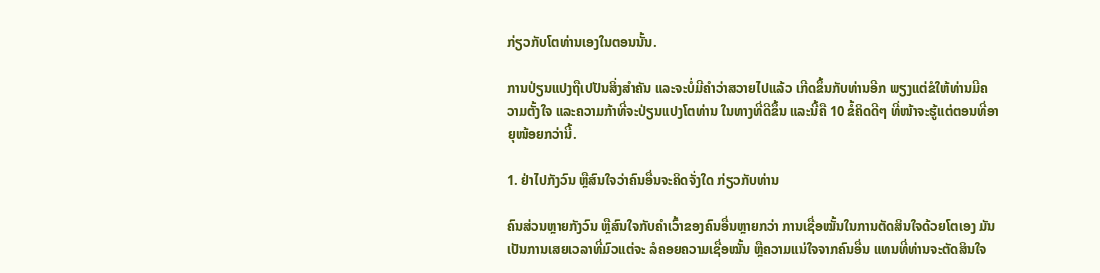ກ່ຽວກັບໂຕທ່ານເອງໃນຕອນນັ້ນ.

ການປ່ຽນແປງຖືເປປັນສິ່ງສຳຄັນ ແລະຈະບໍ່ມີຄຳວ່າສວາຍໄປແລ້ວ ເກີດຂຶ້ນກັບທ່ານອີກ ພຽງແຕ່ຂໍໃຫ້ທ່ານມີຄວາມຕັ້ງໃຈ ແລະຄວາມກ້າທີ່ຈະປ່ຽນແປງໂຕທ່ານ ໃນທາງທີ່ດີຂຶ້ນ ແລະນີ້ຄື 10 ຂໍ້ຄິດດີໆ ທີ່ໜ້າຈະຮູ້ແຕ່ຕອນທີ່ອາຍຸໜ້ອຍກວ່ານີ້.

1. ຢ່າໄປກັງວົນ ຫຼືສົນໃຈວ່າຄົນອື່ນຈະຄິດຈັ່ງໃດ ກ່ຽວກັບທ່ານ

ຄົນສ່ວນຫຼາຍກັງວົນ ຫຼືສົນໃຈກັບຄຳເວົ້າຂອງຄົນອື່ນຫຼາຍກວ່າ ການເຊື່ອໝັ້ນໃນການຕັດສິນໃຈດ້ວຍໂຕເອງ ມັນເປັນການເສຍເວລາທີ່ມົວແຕ່ຈະ ລໍຄອຍຄວາມເຊື່ອໝັ້ນ ຫຼືຄວາມແນ່ໃຈຈາກຄົນອື່ນ ແທນທີ່ທ່ານຈະຕັດສິນໃຈ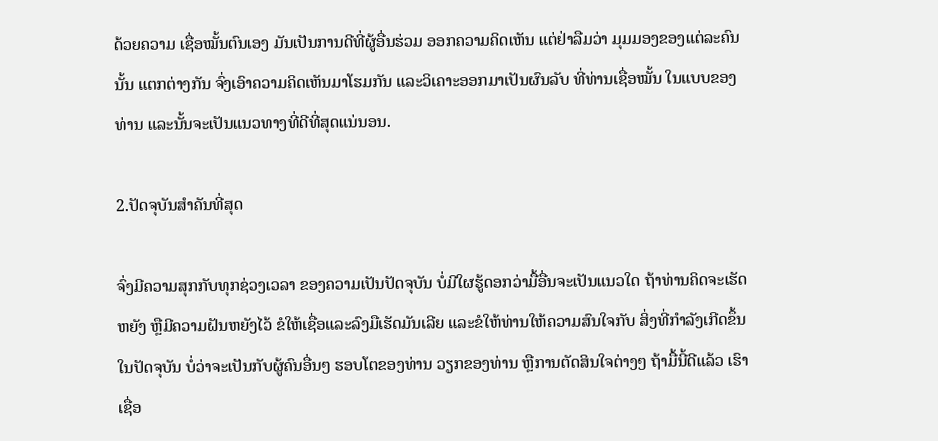ດ້ວຍຄວາມ ເຊື່ອໝັ້ນຕົນເອງ ມັນເປັນການດີທີ່ຜູ້ອື່ນຮ່ວມ ອອກຄວາມຄິດເຫັນ ແຕ່ຢ່າລືມວ່າ ມຸມມອງຂອງແຕ່ລະຄົນນັ້ນ ແຕກຕ່າງກັນ ຈົ່ງເອົາຄວາມຄິດເຫັນມາໂຮມກັນ ແລະວິເຄາະອອກມາເປັນຜົນລັບ ທີ່ທ່ານເຊື່ອໝັ້ນ ໃນແບບຂອງທ່ານ ແລະນັ້ນຈະເປັນແນວທາງທີ່ດີທີ່ສຸດແນ່ນອນ.

2.ປັດຈຸບັນສຳຄັນທີ່ສຸດ

ຈົ່ງມີຄວາມສຸກກັບທຸກຊ່ວງເວລາ ຂອງຄວາມເປັນປັດຈຸບັນ ບໍ່ມີໃຜຮູ້ດອກວ່າມື້ອື່ນຈະເປັນແນວໃດ ຖ້າທ່ານຄິດຈະເຮັດຫຍັງ ຫຼືມີຄວາມຝັນຫຍັງໄວ້ ຂໍໃຫ້ເຊື່ອແລະລົງມືເຮັດມັນເລີຍ ແລະຂໍໃຫ້ທ່ານໃຫ້ຄວາມສົນໃຈກັບ ສິ່ງທີ່ກຳລັງເກີດຂຶ້ນໃນປັດຈຸບັນ ບໍ່ວ່າຈະເປັນກັບຜູ້ຄົນອື່ນໆ ຮອບໂຕຂອງທ່ານ ວຽກຂອງທ່ານ ຫຼືການຕັດສິນໃຈຕ່າງໆ ຖ້າມື້ນີ້ດີແລ້ວ ເຮົາເຊື່ອ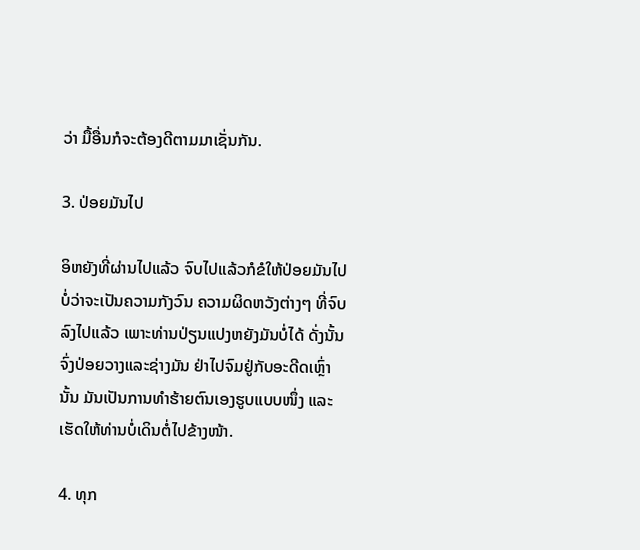ວ່າ ມື້ອື່ນກໍຈະຕ້ອງດີຕາມມາເຊັ່ນກັນ.

3. ປ່ອຍມັນໄປ

ອິຫຍັງທີ່ຜ່ານໄປແລ້ວ ຈົບໄປແລ້ວກໍຂໍໃຫ້ປ່ອຍມັນໄປ ບໍ່ວ່າຈະເປັນຄວາມກັງວົນ ຄວາມຜິດຫວັງຕ່າງໆ ທີ່ຈົບລົງໄປແລ້ວ ເພາະທ່ານປ່ຽນແປງຫຍັງມັນບໍ່ໄດ້ ດັ່ງນັ້ນ ຈົ່ງປ່ອຍວາງແລະຊ່າງມັນ ຢ່າໄປຈົມຢູ່ກັບອະດີດເຫຼົ່ານັ້ນ ມັນເປັນການທຳຮ້າຍຕົນເອງຮູບແບບໜຶ່ງ ແລະເຮັດໃຫ້ທ່ານບໍ່ເດິນຕໍ່ໄປຂ້າງໜ້າ.

4. ທຸກ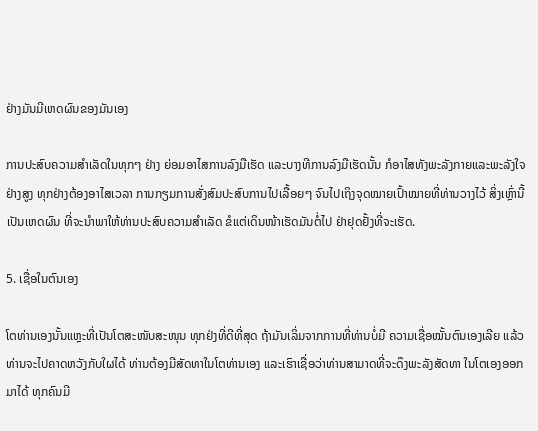ຢ່າງມັນມີເຫດຜົນຂອງມັນເອງ

ການປະສົບຄວາມສຳເລັດໃນທຸກໆ ຢ່າງ ຍ່ອມອາໄສການລົງມືເຮັດ ແລະບາງທີການລົງມືເຮັດນັ້ນ ກໍອາໄສທັງພະລັງກາຍແລະພະລັງໃຈຢ່າງສູງ ທຸກຢ່າງຕ້ອງອາໄສເວລາ ການກຽມການສັ່ງສົມປະສົບການໄປເລື້ອຍໆ ຈົນໄປເຖິງຈຸດໝາຍເປົ້າໝາຍທີ່ທ່ານວາງໄວ້ ສິ່ງເຫຼົ່ານີ້ເປັນເຫດຜົນ ທີ່ຈະນຳພາໃຫ້ທ່ານປະສົບຄວາມສຳເລັດ ຂໍແຕ່ເດິນໜ້າເຮັດມັນຕໍ່ໄປ ຢ່າຢຸດຢັ້ງທີ່ຈະເຮັດ.

5. ເຊື່ອໃນຕົນເອງ

ໂຕທ່ານເອງນັ້ນແຫຼະທີ່ເປັນໂຕສະໜັບສະໜຸນ ທຸກຢ່ງທີ່ດີທີ່ສຸດ ຖ້າມັນເລິ່ມຈາກການທີ່ທ່ານບໍ່ມີ ຄວາມເຊື່ອໝັ້ນຕົນເອງເລີຍ ແລ້ວທ່ານຈະໄປຄາດຫວັງກັບໃຜໄດ້ ທ່ານຕ້ອງມີສັດທາໃນໂຕທ່ານເອງ ແລະເຮົາເຊື່ອວ່າທ່ານສາມາດທີ່ຈະດຶງພະລັງສັດທາ ໃນໂຕເອງອອກມາໄດ້ ທຸກຄົນມີ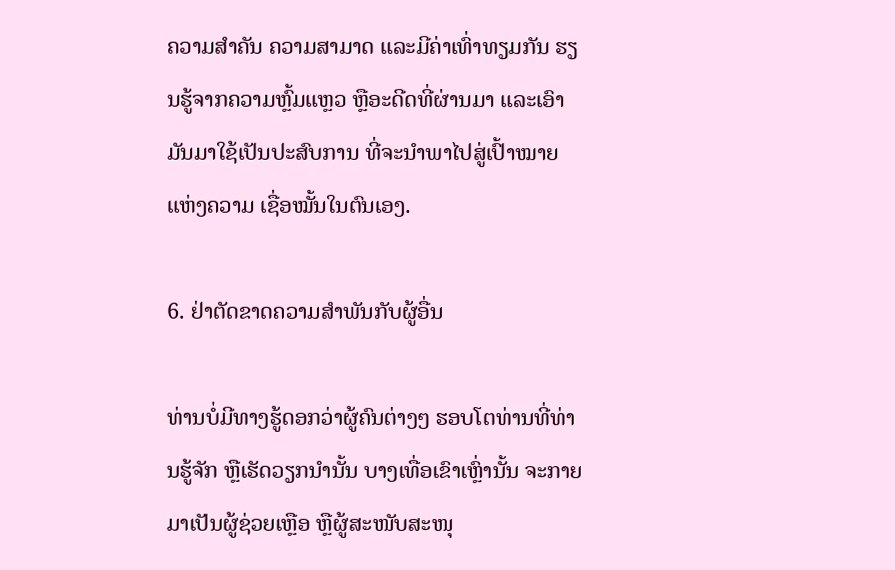ຄວາມສຳຄັນ ຄວາມສາມາດ ແລະມີຄ່າເທົ່າທຽມກັນ ຮຽນຮູ້ຈາກຄວາມຫຼົ້ມແຫຼວ ຫຼືອະດີດທີ່ຜ່ານມາ ແລະເອົາມັນມາໃຊ້ເປັນປະສົບການ ທີ່ຈະນຳພາໄປສູ່ເປົ້າໝາຍແຫ່ງຄວາມ ເຊື່ອໝັ້ນໃນຕົນເອງ.

6. ຢ່າຕັດຂາດຄວາມສຳພັນກັບຜູ້ອື່ນ

ທ່ານບໍ່ມີທາງຮູ້ດອກວ່າຜູ້ຄົນຕ່າງໆ ຮອບໂຕທ່ານທີ່ທ່ານຮູ້ຈັກ ຫຼືເຮັດວຽກນຳນັ້ນ ບາງເທື່ອເຂົາເຫຼົ່ານັ້ນ ຈະກາຍມາເປັນຜູ້ຊ່ວຍເຫຼືອ ຫຼືຜູ້ສະໜັບສະໜຸ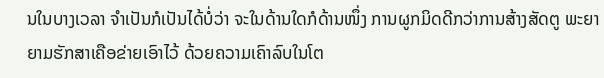ນໃນບາງເວລາ ຈຳເປັນກໍເປັນໄດ້ບໍ່ວ່າ ຈະໃນດ້ານໃດກໍດ້ານໜຶ່ງ ການຜູກມິດດີກວ່າການສ້າງສັດຕູ ພະຍາຍາມຮັກສາເຄືອຂ່າຍເອົາໄວ້ ດ້ວຍຄວາມເຄົາລົບໃນໂຕ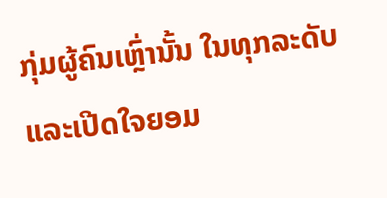ກຸ່ມຜູ້ຄົນເຫຼົ່ານັ້ນ ໃນທຸກລະດັບແລະເປີດໃຈຍອມ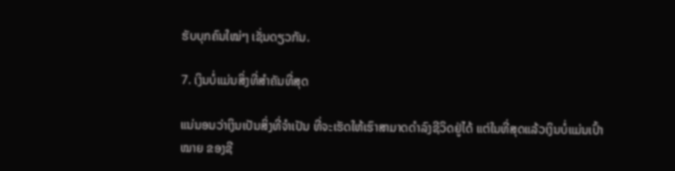ຮັບບຸກຄົນໃໝ່ໆ ເຊັ່ນດຽວກັນ.

7. ເງິນບໍ່ແມ່ນສິ່ງທີ່ສຳຄັນທີ່ສຸດ

ແນ່ນອນວ່າເງິນເປັນສິ່ງທີ່ຈຳເປັນ ທີ່ຈະເຮັດໃຫ້ເຮົາສາມາດດຳລົງຊີວິດຢູ່ໄດ້ ແຕ່ໃນທີ່ສຸດແລ້ວເງິນບໍ່ແມ່ນເປົ້າໝາຍ ຂອງຊີ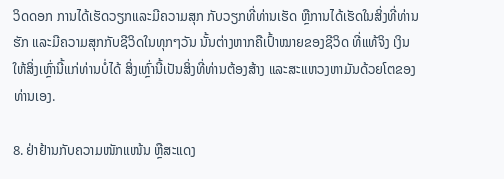ວິດດອກ ການໄດ້ເຮັດວຽກແລະມີຄວາມສຸກ ກັບວຽກທີ່ທ່ານເຮັດ ຫຼືການໄດ້ເຮັດໃນສິ່ງທີ່ທ່ານຮັກ ແລະມີຄວາມສຸກກັບຊີວິດໃນທຸກໆວັນ ນັ້ນຕ່າງຫາກຄືເປົ້າໝາຍຂອງຊີວິດ ທີ່ແທ້ຈິງ ເງິນໃຫ້ສິ່ງເຫຼົ່ານີ້ແກ່ທ່ານບໍ່ໄດ້ ສິ່ງເຫຼົ່ານີ້ເປັນສິ່ງທີ່ທ່ານຕ້ອງສ້າງ ແລະສະແຫວງຫາມັນດ້ວຍໂຕຂອງ ທ່ານເອງ.

8. ຢ່າຢ້ານກັບຄວາມໜັກແໜ້ນ ຫຼືສະແດງ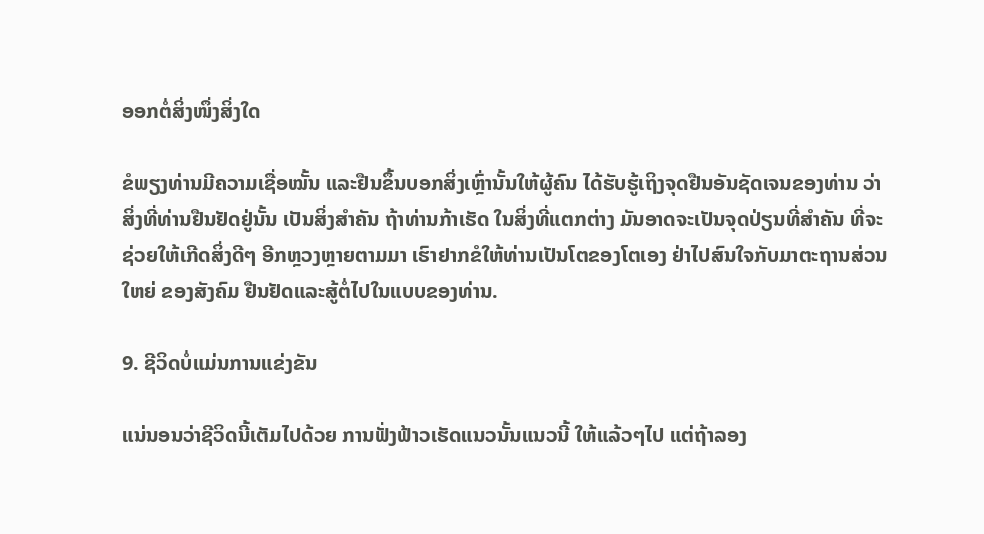ອອກຕໍ່ສິ່ງໜຶ່ງສິ່ງໃດ

ຂໍພຽງທ່ານມີຄວາມເຊື່ອໝັ້ນ ແລະຢືນຂຶ້ນບອກສິ່ງເຫຼົ່ານັ້ນໃຫ້ຜູ້ຄົນ ໄດ້ຮັບຮູ້ເຖິງຈຸດຢືນອັນຊັດເຈນຂອງທ່ານ ວ່າສິ່ງທີ່ທ່ານຢືນຢັດຢູ່ນັ້ນ ເປັນສິ່ງສຳຄັນ ຖ້າທ່ານກ້າເຮັດ ໃນສິ່ງທີ່ແຕກຕ່າງ ມັນອາດຈະເປັນຈຸດປ່ຽນທີ່ສຳຄັນ ທີ່ຈະຊ່ວຍໃຫ້ເກີດສິ່ງດີໆ ອີກຫຼວງຫຼາຍຕາມມາ ເຮົາຢາກຂໍໃຫ້ທ່ານເປັນໂຕຂອງໂຕເອງ ຢ່າໄປສົນໃຈກັບມາຕະຖານສ່ວນໃຫຍ່ ຂອງສັງຄົມ ຢືນຢັດແລະສູ້ຕໍ່ໄປໃນແບບຂອງທ່ານ.

9. ຊີວິດບໍ່ແມ່ນການແຂ່ງຂັນ

ແນ່ນອນວ່າຊີວິດນີ້ເຕັມໄປດ້ວຍ ການຟັ່ງຟ້າວເຮັດແນວນັ້ນແນວນີ້ ໃຫ້ແລ້ວໆໄປ ແຕ່ຖ້າລອງ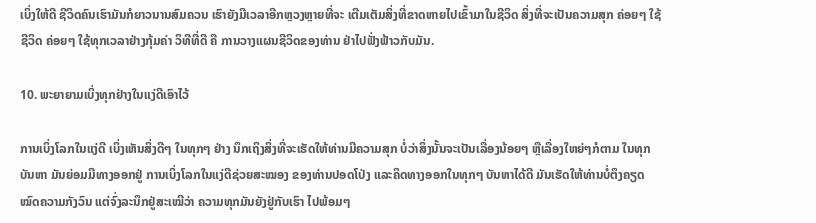ເບິ່ງໃຫ້ດີ ຊີວິດຄົນເຮົາມັນກໍຍາວນານສົມຄວນ ເຮົາຍັງມີເວລາອີກຫຼວງຫຼາຍທີ່ຈະ ເຕີມເຕັມສິ່ງທີ່ຂາດຫາຍໄປເຂົ້າມາໃນຊີວິດ ສິ່ງທີ່ຈະເປັນຄວາມສຸກ ຄ່ອຍໆ ໃຊ້ຊີວິດ ຄ່ອຍໆ ໃຊ້ທຸກເວລາຢ່າງກຸ້ມຄ່າ ວິທີທີ່ດີ ຄື ການວາງແຜນຊີວິດຂອງທ່ານ ຢ່າໄປຟັ່ງຟ້າວກັບມັນ.

10. ພະຍາຍາມເບິ່ງທຸກຢ່າງໃນແງ່ດີເອົາໄວ້

ການເບິ່ງໂລກໃນແງ່ດີ ເບິ່ງເຫັນສິ່ງດີໆ ໃນທຸກໆ ຢ່າງ ນຶກເຖິງສິ່ງທີ່ຈະເຮັດໃຫ້ທ່ານມີຄວາມສຸກ ບໍ່ວ່າສິ່ງນັ້ນຈະເປັນເລື່ອງນ້ອຍໆ ຫຼືເລື່ອງໃຫຍ່ໆກໍຕາມ ໃນທຸກບັນຫາ ມັນຍ່ອມມີທາງອອກຢູ່ ການເບິ່ງໂລກໃນແງ່ດີຊ່ວຍສະໝອງ ຂອງທ່ານປອດໂປ່ງ ແລະຄິດທາງອອກໃນທຸກໆ ບັນຫາໄດ້ດີ ມັນເຮັດໃຫ້ທ່ານບໍ່ຕຶງຄຽດ ໝົດຄວາມກັງວົນ ແຕ່ຈົ່ງລະນຶກຢູ່ສະເໝີວ່າ ຄວາມທຸກມັນຍັງຢູ່ກັບເຮົາ ໄປພ້ອມໆ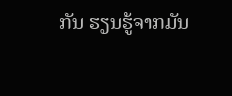ກັນ ຮຽນຮູ້ຈາກມັນ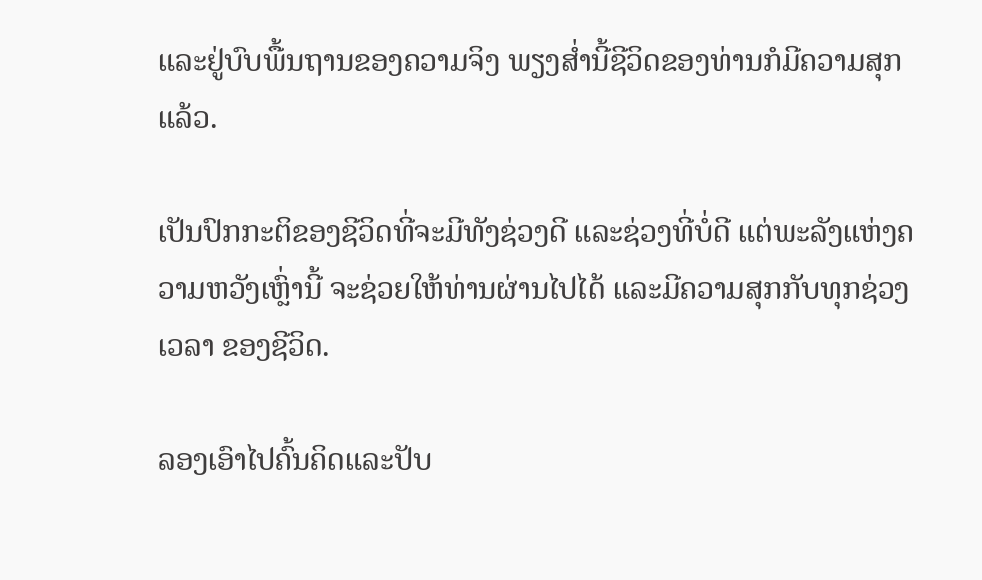ແລະຢູ່ບົບພື້ນຖານຂອງຄວາມຈິງ ພຽງສ່ຳນີ້ຊີວິດຂອງທ່ານກໍມີຄວາມສຸກແລ້ວ.

ເປັນປົກກະຕິຂອງຊີວິດທີ່ຈະມີທັງຊ່ວງດີ ແລະຊ່ວງທີ່ບໍ່ດີ ແຕ່ພະລັງແຫ່ງຄວາມຫວັງເຫຼົ່ານີ້ ຈະຊ່ວຍໃຫ້ທ່ານຜ່ານໄປໄດ້ ແລະມີຄວາມສຸກກັບທຸກຊ່ວງເວລາ ຂອງຊີວິດ.

ລອງເອົາໄປຄົ້ນຄິດແລະປັບ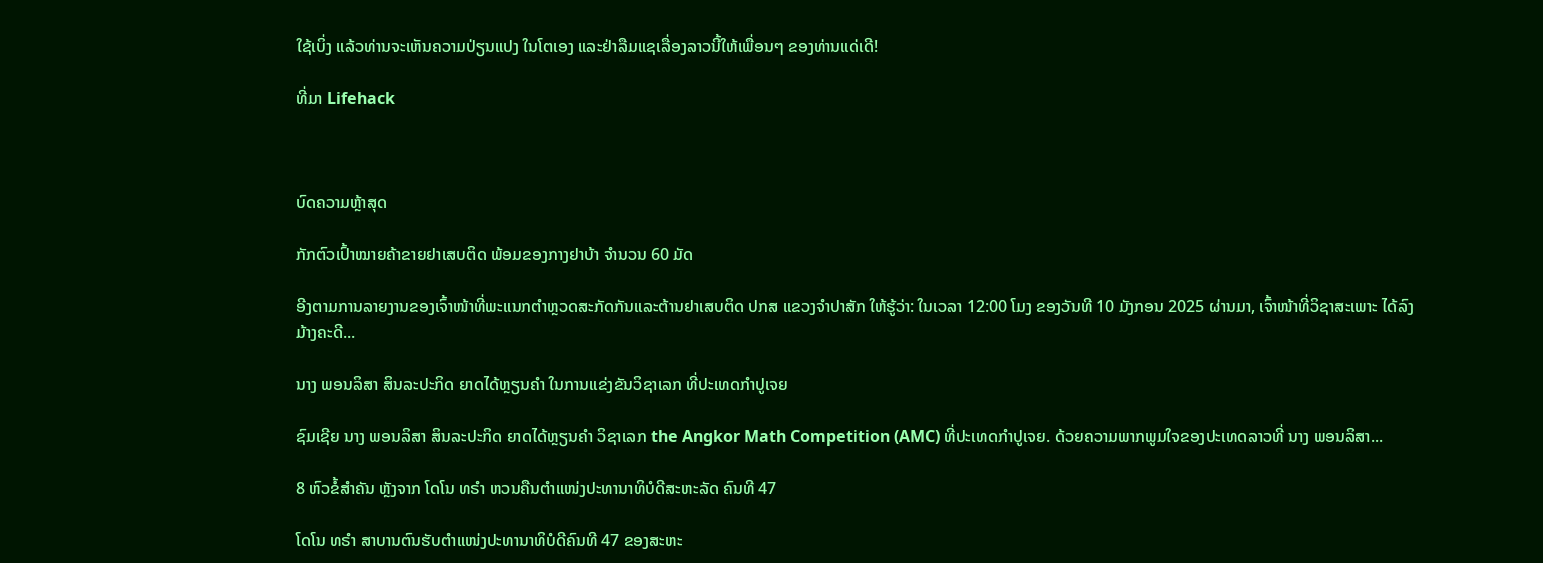ໃຊ້ເບິ່ງ ແລ້ວທ່ານຈະເຫັນຄວາມປ່ຽນແປງ ໃນໂຕເອງ ແລະຢ່າລືມແຊເລື່ອງລາວນີ້ໃຫ້ເພື່ອນໆ ຂອງທ່ານແດ່ເດີ!

ທີ່ມາ Lifehack



ບົດຄວາມຫຼ້າສຸດ

ກັກຕົວເປົ້າໝາຍຄ້າຂາຍຢາເສບຕິດ ພ້ອມຂອງກາງຢາບ້າ ຈຳນວນ 60 ມັດ

ອີງຕາມການລາຍງານຂອງເຈົ້າໜ້າທີ່ພະແນກຕຳຫຼວດສະກັດກັນແລະຕ້ານຢາເສບຕິດ ປກສ ແຂວງຈຳປາສັກ ໃຫ້ຮູ້ວ່າ: ໃນເວລາ 12:00 ໂມງ ຂອງວັນທີ 10 ມັງກອນ 2025 ຜ່ານມາ, ເຈົ້າໜ້າທີ່ວິຊາສະເພາະ ໄດ້ລົງມ້າງຄະດີ...

ນາງ ພອນລິສາ ສິນລະປະກິດ ຍາດໄດ້ຫຼຽນຄໍາ ໃນການແຂ່ງຂັນວິຊາເລກ ທີ່ປະເທດກໍາປູເຈຍ

ຊົມເຊີຍ ນາງ ພອນລິສາ ສິນລະປະກິດ ຍາດໄດ້ຫຼຽນຄໍາ ວິຊາເລກ the Angkor Math Competition (AMC) ທີ່ປະເທດກໍາປູເຈຍ. ດ້ວຍຄວາມພາກພູມໃຈຂອງປະເທດລາວທີ່ ນາງ ພອນລິສາ...

8 ຫົວຂໍ້ສຳຄັນ ຫຼັງຈາກ ໂດໂນ ທຣຳ ຫວນຄືນຕຳແໜ່ງປະທານາທິບໍດີສະຫະລັດ ຄົນທີ 47

ໂດໂນ ທຣຳ ສາບານຕົນຮັບຕຳແໜ່ງປະທານາທິບໍດີຄົນທີ 47 ຂອງສະຫະ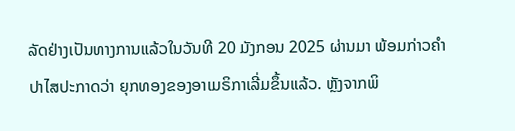ລັດຢ່າງເປັນທາງການແລ້ວໃນວັນທີ 20 ມັງກອນ 2025 ຜ່ານມາ ພ້ອມກ່າວຄຳປາໄສປະກາດວ່າ ຍຸກທອງຂອງອາເມຣິກາເລີ່ມຂຶ້ນແລ້ວ. ຫຼັງຈາກພິ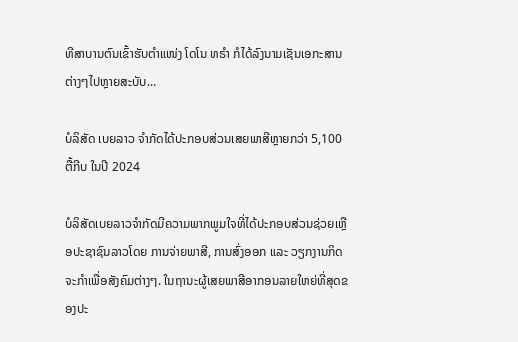ທີສາບານຕົນເຂົ້າຮັບຕຳແໜ່ງ ໂດໂນ ທຣຳ ກໍໄດ້ລົງນາມເຊັນເອກະສານຕ່າງໆໄປຫຼາຍສະບັບ...

ບໍລິສັດ ເບຍລາວ ຈຳກັດໄດ້ປະກອບສ່ວນເສຍພາສີຫຼາຍກວ່າ 5,100 ຕື້ກີບ ໃນປີ 2024

ບໍລິສັດເບຍລາວຈຳກັດມີຄວາມພາກພູມໃຈທີ່ໄດ້ປະກອບສ່ວນຊ່ວຍເຫຼືອປະຊາຊົນລາວໂດຍ ການຈ່າຍພາສີ, ການສົ່ງອອກ ແລະ ວຽກງານກິດຈະກຳເພື່ອສັງຄົມຕ່າງໆ. ໃນຖານະຜູ້ເສຍພາສີອາກອນລາຍໃຫຍ່ທີ່ສຸດຂອງປະ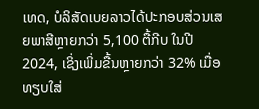ເທດ, ບໍລິສັດເບຍລາວໄດ້ປະກອບສ່ວນເສຍພາສີຫຼາຍກວ່າ 5,100 ຕື້ກີບ ໃນປີ 2024, ເຊິ່ງເພິ່ມຂື້ນຫຼາຍກວ່າ 32% ເມື່ອທຽບໃສ່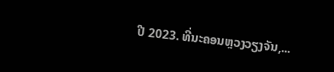ປີ 2023. ທີ່ນະຄອນຫຼວງວຽງຈັນ,...